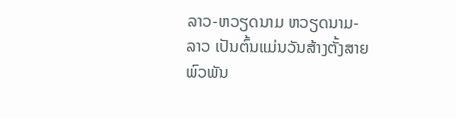ລາວ-ຫວຽດນາມ ຫວຽດນາມ-ລາວ ເປັນຕົ້ນແມ່ນວັນສ້າງຕັ້ງສາຍພົວພັນ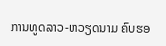ການທູດລາວ-ຫວຽດນາມ ຄົບຮອ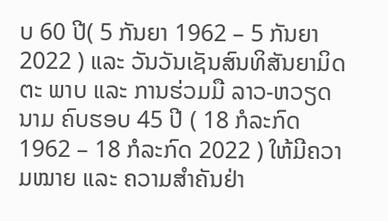ບ 60 ປີ( 5 ກັນຍາ 1962 – 5 ກັນຍາ 2022 ) ແລະ ວັນວັນເຊັນສົນທິສັນຍາມິດຕະ ພາບ ແລະ ການຮ່ວມມື ລາວ-ຫວຽດ ນາມ ຄົບຮອບ 45 ປີ ( 18 ກໍລະກົດ 1962 – 18 ກໍລະກົດ 2022 ) ໃຫ້ມີຄວາມໝາຍ ແລະ ຄວາມສຳຄັນຢ່າ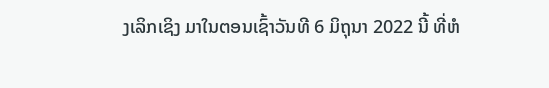ງເລິກເຊິງ ມາໃນຕອນເຊົ້າວັນທີ 6 ມິຖຸນາ 2022 ນີ້ ທີ່ຫໍ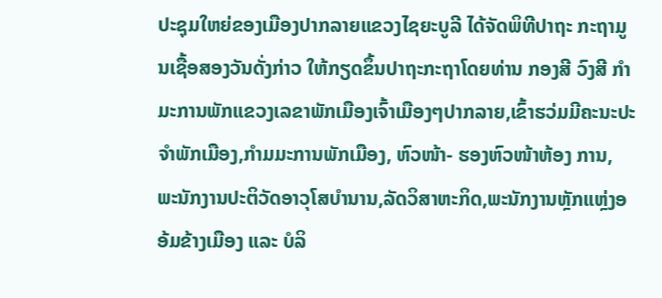ປະຊຸມໃຫຍ່ຂອງເມືອງປາກລາຍແຂວງໄຊຍະບູລີ ໄດ້ຈັດພິທີປາຖະ ກະຖາມູນເຊື້ອສອງວັນດັ່ງກ່າວ ໃຫ້ກຽດຂຶ້ນປາຖະກະຖາໂດຍທ່ານ ກອງສີ ວົງສີ ກໍາມະການພັກແຂວງເລຂາພັກເມືອງເຈົ້າເມືອງໆປາກລາຍ,ເຂົ້າຮວ່ມມີຄະນະປະຈໍາພັກເມືອງ,ກໍາມມະການພັກເມືອງ, ຫົວໜ້າ- ຮອງຫົວໜ້າຫ້ອງ ການ, ພະນັກງານປະຕິວັດອາວຸໂສບໍານານ,ລັດວິສາຫະກິດ,ພະນັກງານຫຼັກແຫຼ່ງອອ້ມຂ້າງເມືອງ ແລະ ບໍລິ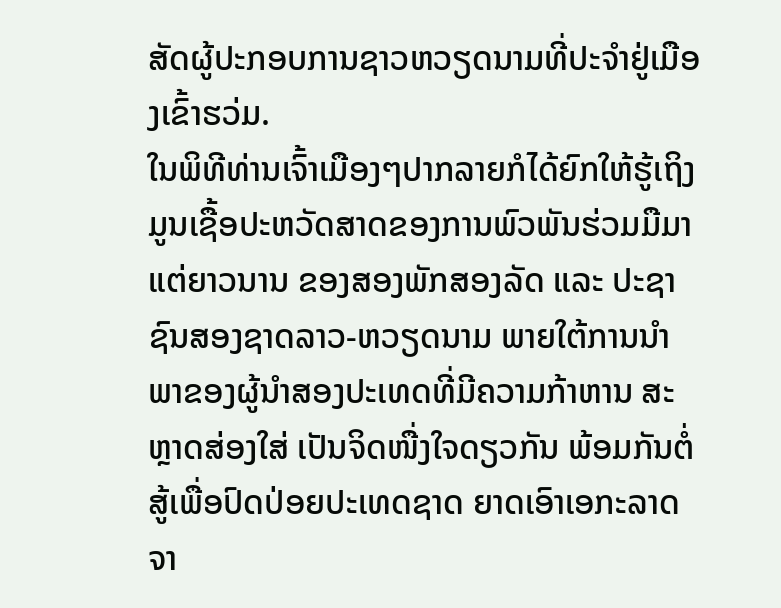ສັດຜູ້ປະກອບການຊາວຫວຽດນາມທີ່ປະຈໍາຢູ່ເມືອງເຂົ້າຮວ່ມ.
ໃນພິທີທ່ານເຈົ້າເມືອງໆປາກລາຍກໍໄດ້ຍົກໃຫ້ຮູ້ເຖິງ ມູນເຊື້ອປະຫວັດສາດຂອງການພົວພັນຮ່ວມມືມາແຕ່ຍາວນານ ຂອງສອງພັກສອງລັດ ແລະ ປະຊາຊົນສອງຊາດລາວ-ຫວຽດນາມ ພາຍໃຕ້ການນຳພາຂອງຜູ້ນຳສອງປະເທດທີ່ມີຄວາມກ້າຫານ ສະຫຼາດສ່ອງໃສ່ ເປັນຈິດໜື່ງໃຈດຽວກັນ ພ້ອມກັນຕໍ່ສູ້ເພື່ອປົດປ່ອຍປະເທດຊາດ ຍາດເອົາເອກະລາດຈາ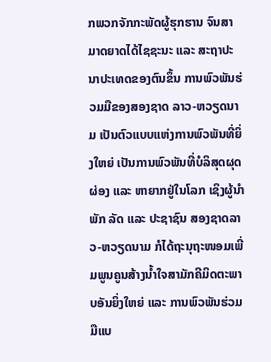ກພວກຈັກກະພັດຜູ້ຮຸກຮານ ຈົນສາມາດຍາດໄດ້ໄຊຊະນະ ແລະ ສະຖາປະນາປະເທດຂອງຕົນຂຶ້ນ ການພົວພັນຮ່ວມມືຂອງສອງຊາດ ລາວ-ຫວຽດນາມ ເປັນຕົວແບບແຫ່ງການພົວພັນທີ່ຍິ່ງໃຫຍ່ ເປັນການພົວພັນທີ່ບໍລິສຸດຜຸດຜ່ອງ ແລະ ຫາຍາກຢູ່ໃນໂລກ ເຊິງຜູ້ນຳພັກ ລັດ ແລະ ປະຊາຊົນ ສອງຊາດລາວ-ຫວຽດນາມ ກໍໄດ້ຖະນຸຖະໜອມເພີ່ມພູນຄູນສ້າງນ້ຳໃຈສາມັກຄີມິດຕະພາບອັນຍິ່ງໃຫຍ່ ແລະ ການພົວພັນຮ່ວມມືແບ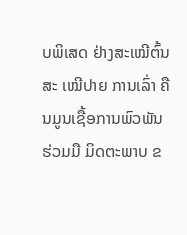ບພິເສດ ຢ່າງສະເໝີຕົ້ນສະ ເໝີປາຍ ການເລົ່າ ຄືນມູນເຊື້ອການພົວພັນຮ່ວມມື ມິດຕະພາບ ຂ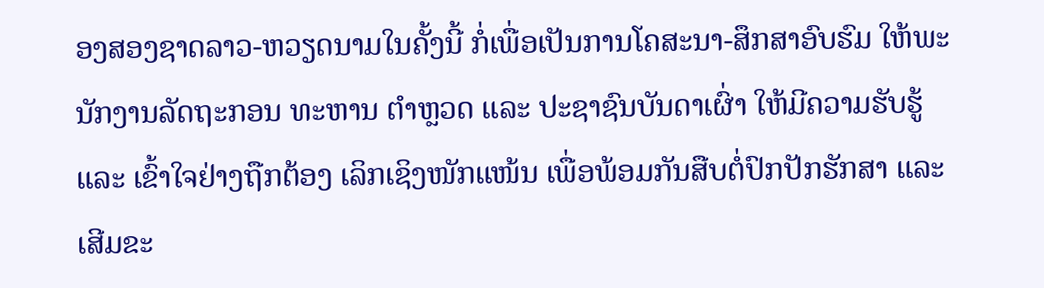ອງສອງຊາດລາວ-ຫວຽດນາມໃນຄັ້ງນີ້ ກໍ່ເພື່ອເປັນການໂຄສະນາ-ສຶກສາອົບຮົມ ໃຫ້ພະນັກງານລັດຖະກອນ ທະຫານ ຕຳຫຼວດ ແລະ ປະຊາຊົນບັນດາເຜົ່າ ໃຫ້ມີຄວາມຮັບຮູ້ ແລະ ເຂົ້າໃຈຢ່າງຖືກຕ້ອງ ເລິກເຊິງໜັກແໜ້ນ ເພື່ອພ້ອມກັນສືບຕໍ່ປົກປັກຮັກສາ ແລະ ເສີມຂະ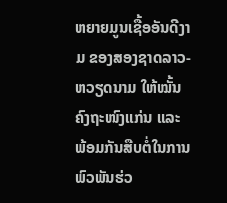ຫຍາຍມູນເຊື້ອອັນດີງາມ ຂອງສອງຊາດລາວ- ຫວຽດນາມ ໃຫ້ໝັ້ນຄົງຖະໜົງແກ່ນ ແລະ ພ້ອມກັນສືບຕໍ່ໃນການພົວພັນຮ່ວ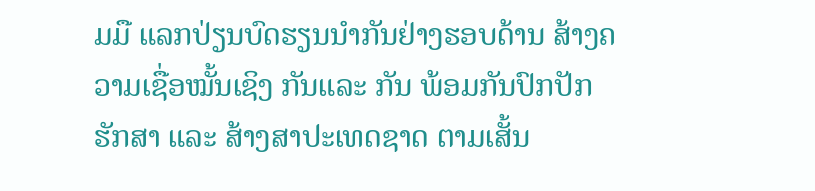ມມື ແລກປ່ຽນບົດຮຽນນຳກັນຢ່າງຮອບດ້ານ ສ້າງຄວາມເຊື່ອໝັ້ນເຊິງ ກັນແລະ ກັນ ພ້ອມກັນປົກປັກຮັກສາ ແລະ ສ້າງສາປະເທດຊາດ ຕາມເສັ້ນ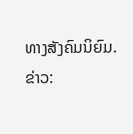ທາງສັງຄົມນິຍົມ.
ຂ່າວ: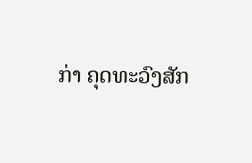ກ່າ ຄຸດທະວົງສັກ